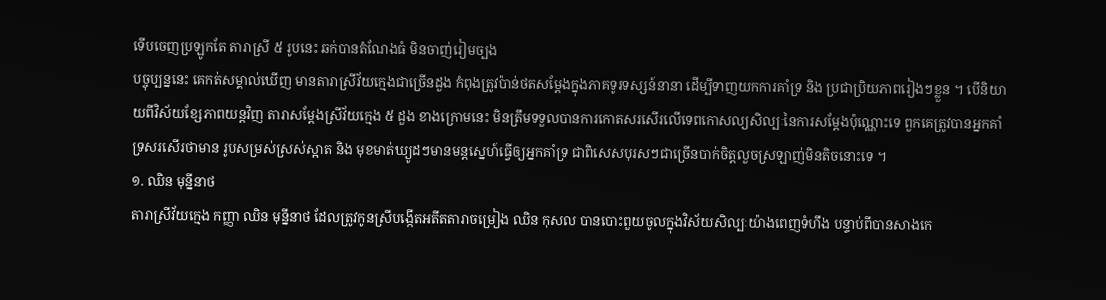ទើបចេញប្រឡូកតែ តារាស្រី ៥ រូបនេះ ឆក់បានតំណែងធំ មិនចាញ់រៀមច្បង
បច្ចុប្បន្ននេះ គេកត់សម្គាល់ឃើញ មានតារាស្រីវ័យក្មេងជាច្រើនដួង កំពុងត្រូវប៉ាន់ថតសម្តែងក្នុងភាគទូរទស្សន៍នានា ដើម្បីទាញយកការគាំទ្រ និង ប្រជាប្រិយភាពរៀងៗខ្លួន ។ បើនិយាយពីវិស័យខ្សែភាពយន្តវិញ តារាសម្តែងស្រីវ័យក្មេង ៥ ដួង ខាងក្រោមនេះ មិនត្រឹមទទួលបានការកោតសរសើរលើទេពកោសល្យសិល្បៈនៃការសម្តែងប៉ុណ្ណោះទេ ពួកគេត្រូវបានអ្នកគាំទ្រសរសើរថាមាន រូបសម្រស់ស្រស់ស្អាត និង មុខមាត់ឃ្យូដៗមានមន្តស្នេហ៍ធ្វើឲ្យអ្នកគាំទ្រ ជាពិសេសបុរសៗជាច្រើនបាក់ចិត្តលួចស្រឡាញ់មិនតិចនោះទេ ។
១. ឈិន មុន្នីនាថ
តារាស្រីវ័យក្មេង កញ្ញា ឈិន មុន្នីនាថ ដែលត្រូវកូនស្រីបង្កើតអតីតតារាចម្រៀង ឈិន កុសល បានបោះពួយចូលក្នុងវិស័យសិល្បៈយ៉ាងពេញទំហឹង បន្ទាប់ពីបានសាងកេ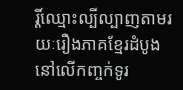រ្តិ៍ឈ្មោះល្បីល្បាញតាមរយៈរឿងភាគខ្មែរដំបូងនៅលើកញ្ចក់ទូរ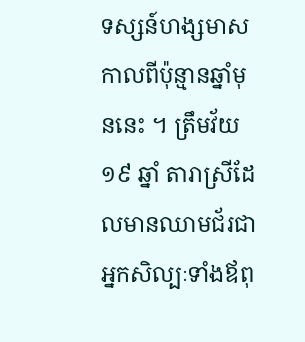ទស្សន៍ហង្សមាសកាលពីប៉ុន្មានឆ្នាំមុននេះ ។ ត្រឹមវ័យ ១៩ ឆ្នាំ តារាស្រីដែលមានឈាមជ័រជាអ្នកសិល្បៈទាំងឪពុ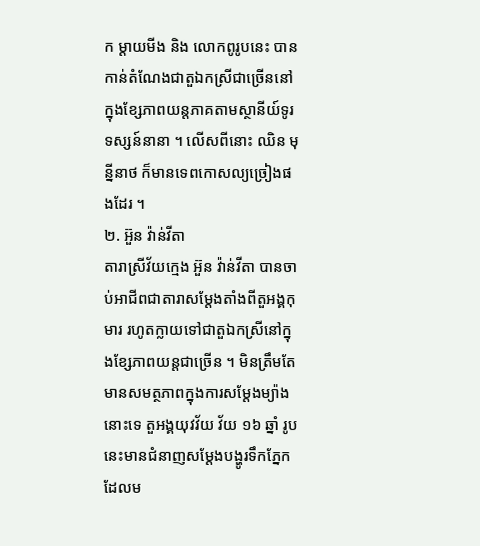ក ម្តាយមីង និង លោកពូរូបនេះ បានកាន់តំណែងជាតួឯកស្រីជាច្រើននៅក្នុងខ្សែភាពយន្តភាគតាមស្ថានីយ៍ទូរទស្សន៍នានា ។ លើសពីនោះ ឈិន មុន្នីនាថ ក៏មានទេពកោសល្យច្រៀងផងដែរ ។
២. អ៊ួន វ៉ាន់វីតា
តារាស្រីវ័យក្មេង អ៊ួន វ៉ាន់វីតា បានចាប់អាជីពជាតារាសម្តែងតាំងពីតួអង្គកុមារ រហូតក្លាយទៅជាតួឯកស្រីនៅក្នុងខ្សែភាពយន្តជាច្រើន ។ មិនត្រឹមតែមានសមត្ថភាពក្នុងការសម្តែងម្យ៉ាងនោះទេ តួអង្គយុវវ័យ វ័យ ១៦ ឆ្នាំ រូបនេះមានជំនាញសម្តែងបង្ហូរទឹកភ្នែក ដែលម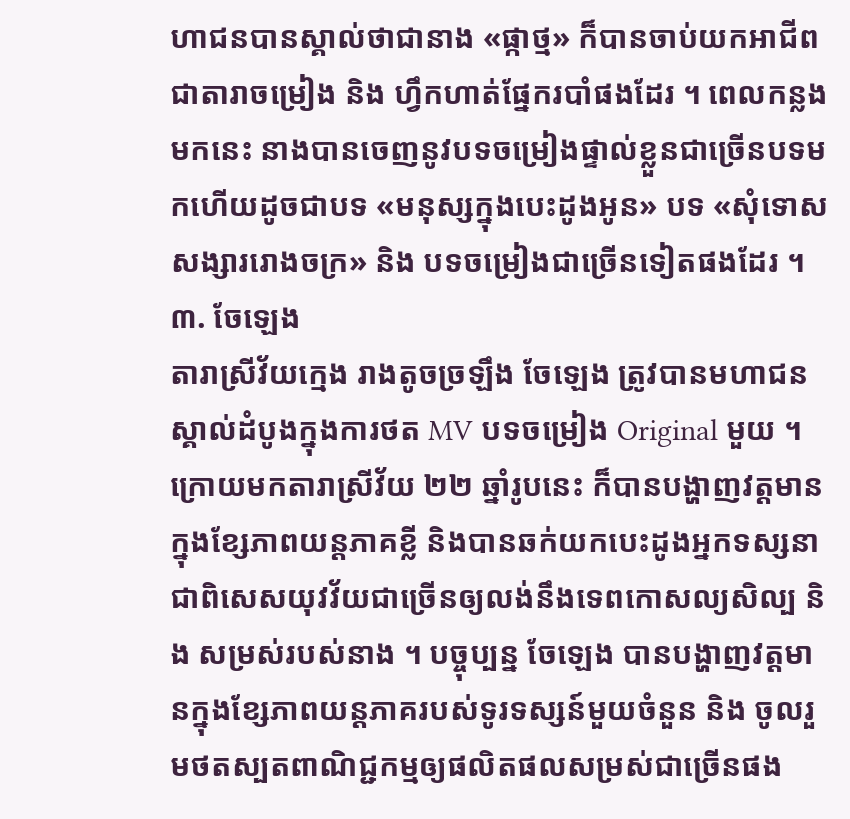ហាជនបានស្គាល់ថាជានាង «ផ្កាថ្ម» ក៏បានចាប់យកអាជីពជាតារាចម្រៀង និង ហ្វឹកហាត់ផ្នែករបាំផងដែរ ។ ពេលកន្លងមកនេះ នាងបានចេញនូវបទចម្រៀងផ្ទាល់ខ្លួនជាច្រើនបទមកហើយដូចជាបទ «មនុស្សក្នុងបេះដូងអូន» បទ «សុំទោសសង្សាររោងចក្រ» និង បទចម្រៀងជាច្រើនទៀតផងដែរ ។
៣. ចែឡេង
តារាស្រីវ័យក្មេង រាងតូចច្រឡឹង ចែឡេង ត្រូវបានមហាជនស្គាល់ដំបូងក្នុងការថត MV បទចម្រៀង Original មួយ ។ ក្រោយមកតារាស្រីវ័យ ២២ ឆ្នាំរូបនេះ ក៏បានបង្ហាញវត្តមានក្នុងខ្សែភាពយន្តភាគខ្លី និងបានឆក់យកបេះដូងអ្នកទស្សនា ជាពិសេសយុវវ័យជាច្រើនឲ្យលង់នឹងទេពកោសល្យសិល្ប និង សម្រស់របស់នាង ។ បច្ចុប្បន្ន ចែឡេង បានបង្ហាញវត្តមានក្នុងខ្សែភាពយន្តភាគរបស់ទូរទស្សន៍មួយចំនួន និង ចូលរួមថតស្បតពាណិជ្ជកម្មឲ្យផលិតផលសម្រស់ជាច្រើនផង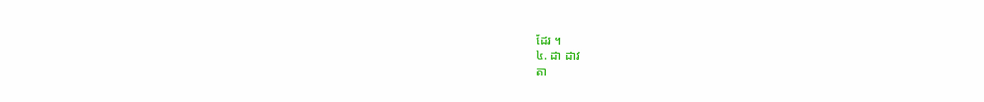ដែរ ។
៤. ដា ដាវ
តា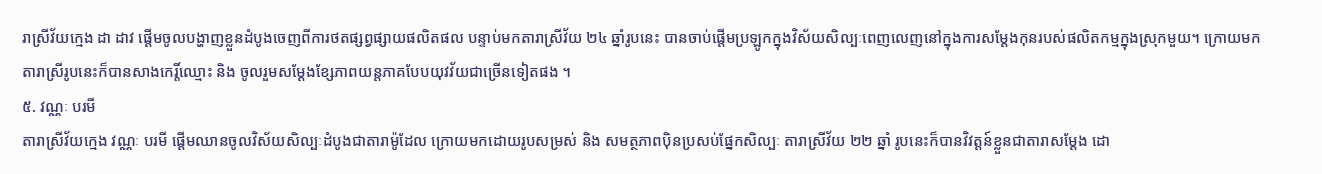រាស្រីវ័យក្មេង ដា ដាវ ផ្តើមចូលបង្ហាញខ្លួនដំបូងចេញពីការថតផ្សព្វផ្សាយផលិតផល បន្ទាប់មកតារាស្រីវ័យ ២៤ ឆ្នាំរូបនេះ បានចាប់ផ្តើមប្រឡូកក្នុងវិស័យសិល្បៈពេញលេញនៅក្នុងការសម្តែងកុនរបស់ផលិតកម្មក្នុងស្រុកមួយ។ ក្រោយមក តារាស្រីរូបនេះក៏បានសាងកេរ្តិ៍ឈ្មោះ និង ចូលរួមសម្តែងខ្សែភាពយន្តភាគបែបយុវវ័យជាច្រើនទៀតផង ។
៥. វណ្ណៈ បរមី
តារាស្រីវ័យក្មេង វណ្ណៈ បរមី ផ្តើមឈានចូលវិស័យសិល្បៈដំបូងជាតារាម៉ូដែល ក្រោយមកដោយរូបសម្រស់ និង សមត្ថភាពប៉ិនប្រសប់ផ្នែកសិល្បៈ តារាស្រីវ័យ ២២ ឆ្នាំ រូបនេះក៏បានវិវត្តន៍ខ្លួនជាតារាសម្តែង ដោ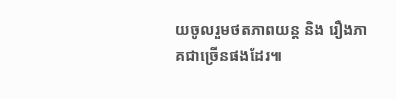យចូលរួមថតភាពយន្ត និង រឿងភាគជាច្រើនផងដែរ៕